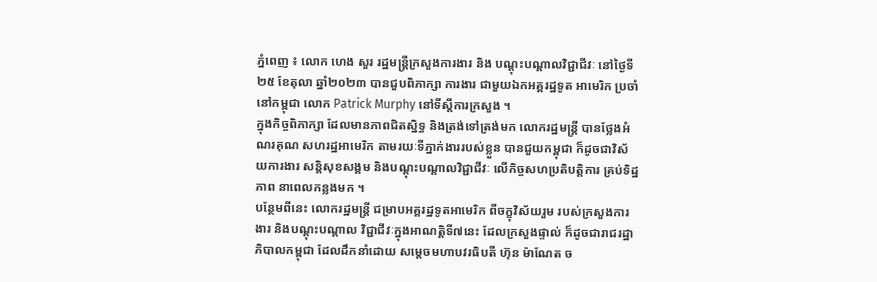ភ្នំពេញ ៖ លោក ហេង សួរ រដ្ឋមន្ត្រីក្រសួងការងារ និង បណ្តុះបណ្តាលវិជ្ជាជីវៈ នៅថ្ងៃទី២៥ ខែតុលា ឆ្នាំ២០២៣ បានជួបពិភាក្សា ការងារ ជាមួយឯកអគ្គរដ្ឋទូត អាមេរិក ប្រចាំនៅកម្ពុជា លោក Patrick Murphy នៅទីស្តីការក្រសួង ។
ក្នុងកិច្ចពិភាក្សា ដែលមានភាពជិតស្និទ្ធ និងត្រង់ទៅត្រង់មក លោករដ្ឋមន្ត្រី បានថ្លែងអំណរគុណ សហរដ្ឋអាមេរិក តាមរយៈទីភ្នាក់ងាររបស់ខ្លួន បានជួយកម្ពុជា ក៏ដូចជាវិស័យការងារ សន្តិសុខសង្គម និងបណ្តុះបណ្តាលវិជ្ជាជីវៈ លើកិច្ចសហប្រតិបត្តិការ គ្រប់ទិដ្ឋភាព នាពេលកន្លងមក ។
បន្ថែមពីនេះ លោករដ្ឋមន្ត្រី ជម្រាបអគ្គរដ្ឋទូតអាមេរិក ពីចក្ខុវិស័យរួម របស់ក្រសួងការងារ និងបណ្តុះបណ្តាល វិជ្ជាជីវៈក្នុងអាណត្តិទី៧នេះ ដែលក្រសួងផ្ទាល់ ក៏ដូចជារាជរដ្ឋាភិបាលកម្ពុជា ដែលដឹកនាំដោយ សម្តេចមហាបវរធិបតី ហ៊ុន ម៉ាណែត ច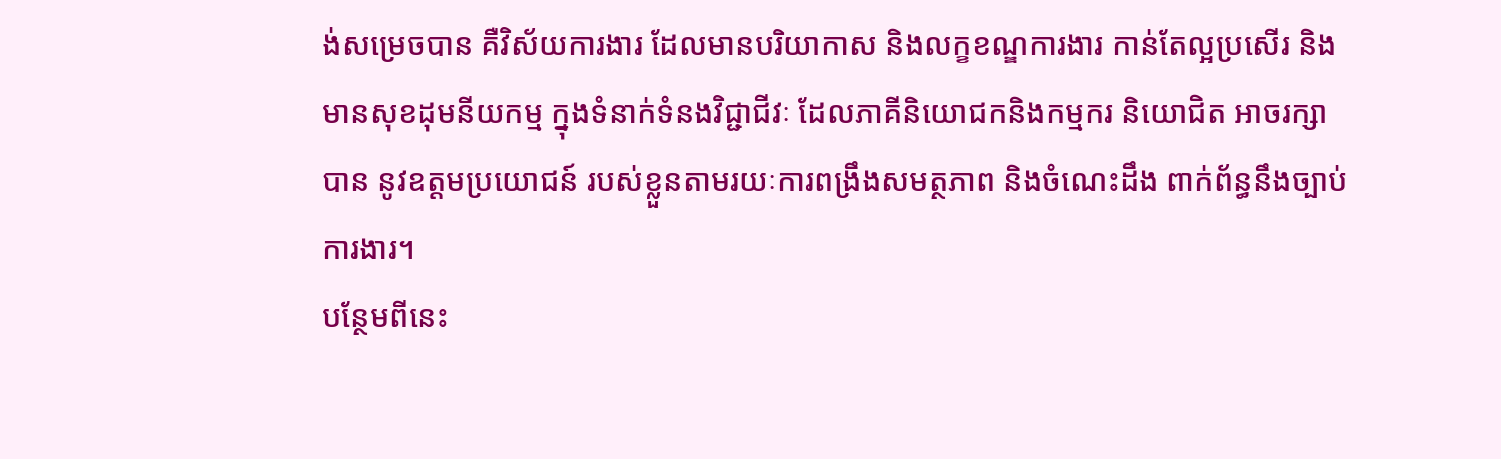ង់សម្រេចបាន គឺវិស័យការងារ ដែលមានបរិយាកាស និងលក្ខខណ្ឌការងារ កាន់តែល្អប្រសើរ និងមានសុខដុមនីយកម្ម ក្នុងទំនាក់ទំនងវិជ្ជាជីវៈ ដែលភាគីនិយោជកនិងកម្មករ និយោជិត អាចរក្សាបាន នូវឧត្តមប្រយោជន៍ របស់ខ្លួនតាមរយៈការពង្រឹងសមត្ថភាព និងចំណេះដឹង ពាក់ព័ន្ធនឹងច្បាប់ការងារ។
បន្ថែមពីនេះ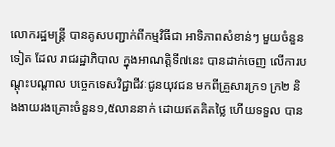លោករដ្ឋមន្ត្រី បានគូសបញ្ជាក់ពីកម្មវិធីជា អាទិភាពសំខាន់ៗ មួយចំនួនទៀត ដែល រាជរដ្ឋាភិបាល ក្នុងអាណត្តិទី៧នេះ បានដាក់ចេញ លើការបណ្តុះបណ្តាល បច្ចេកទេសវិជ្ជាជីវៈជូនយុវជន មកពីគ្រួសារក្រ១ ក្រ២ និងងាយរងគ្រោះចំនួន១,៥លាននាក់ ដោយឥតគិតថ្លៃ ហើយទទួល បាន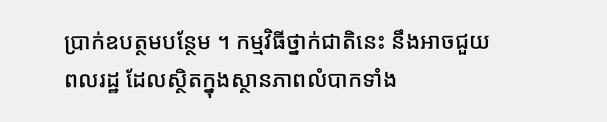ប្រាក់ឧបត្ថមបន្ថែម ។ កម្មវិធីថ្នាក់ជាតិនេះ នឹងអាចជួយពលរដ្ឋ ដែលស្ថិតក្នុងស្ថានភាពលំបាកទាំង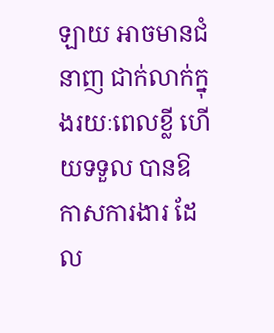ឡាយ អាចមានជំនាញ ជាក់លាក់ក្នុងរយៈពេលខ្លី ហើយទទួល បានឱកាសការងារ ដែល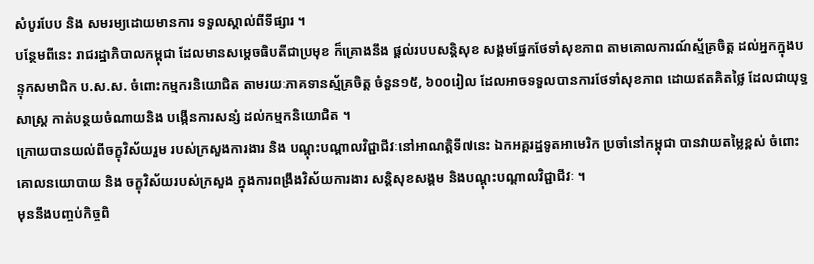សំបូរបែប និង សមរម្យដោយមានការ ទទួលស្គាល់ពីទីផ្សារ ។
បន្ថែមពីនេះ រាជរដ្ឋាភិបាលកម្ពុជា ដែលមានសម្តេចធិបតីជាប្រមុខ ក៏គ្រោងនឹង ផ្តល់របបសន្តិសុខ សង្គមផ្នែកថែទាំសុខភាព តាមគោលការណ៍ស្ម័គ្រចិត្ត ដល់អ្នកក្នុងបន្ទុកសមាជិក ប.ស.ស. ចំពោះកម្មករនិយោជិត តាមរយៈភាគទានស្ម័គ្រចិត្ត ចំនួន១៥, ៦០០រៀល ដែលអាចទទួលបានការថែទាំសុខភាព ដោយឥតគិតថ្លៃ ដែលជាយុទ្ធសាស្ត្រ កាត់បន្ថយចំណាយនិង បង្កើនការសន្សំ ដល់កម្មកនិយោជិត ។
ក្រោយបានយល់ពីចក្ខុវិស័យរួម របស់ក្រសួងការងារ និង បណ្តុះបណ្តាលវិជ្ជាជីវៈនៅអាណត្តិទី៧នេះ ឯកអគ្គរដ្ឋទូតអាមេរិក ប្រចាំនៅកម្ពុជា បានវាយតម្លៃខ្ពស់ ចំពោះគោលនយោបាយ និង ចក្ខុវិស័យរបស់ក្រសួង ក្នុងការពង្រឹងវិស័យការងារ សន្តិសុខសង្គម និងបណ្តុះបណ្តាលវិជ្ជាជីវៈ ។
មុននឹងបញ្ចប់កិច្ចពិ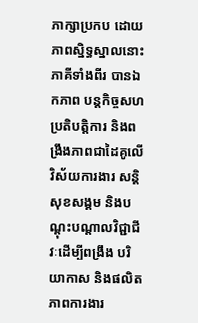ភាក្សាប្រកប ដោយភាពស្និទ្ធស្នាលនោះ ភាគីទាំងពីរ បានឯកភាព បន្តកិច្ចសហប្រតិបត្តិការ និងពង្រឹងភាពជាដៃគូលើវិស័យការងារ សន្តិសុខសង្គម និងបណ្តុះបណ្តាលវិជ្ជាជីវៈដើម្បីពង្រឹង បរិយាកាស និងផលិតភាពការងារ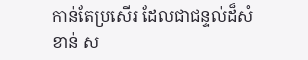កាន់តែប្រសើរ ដែលជាជន្ទល់ដ៏សំខាន់ ស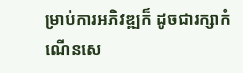ម្រាប់ការអភិវឌ្ឍក៏ ដូចជារក្សាកំណើនសេ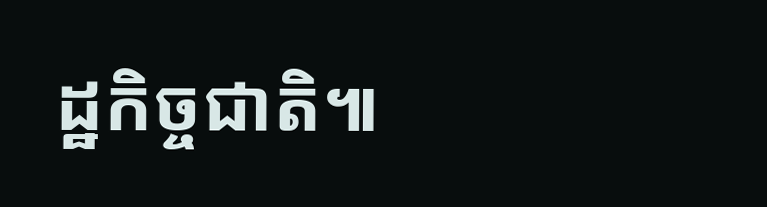ដ្ឋកិច្ចជាតិ៕